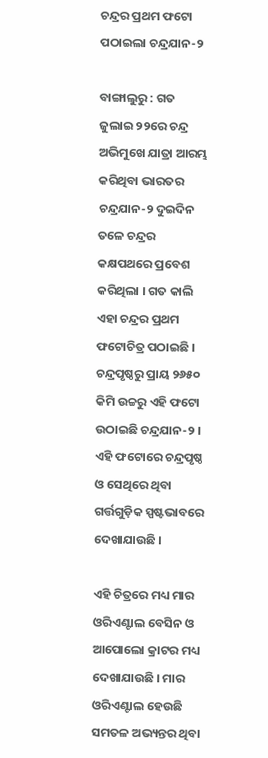ଚନ୍ଦ୍ରର ପ୍ରଥମ ଫଟୋ ପଠାଇଲା ଚନ୍ଦ୍ରଯାନ-୨

ବାଙ୍ଗାଲୁରୁ : ଗତ ଜୁଲାଇ ୨୨ରେ ଚନ୍ଦ୍ର ଅଭିମୁଖେ ଯାତ୍ରା ଆରମ୍ଭ କରିଥିବା ଭାରତର ଚନ୍ଦ୍ରଯାନ-୨ ଦୁଇଦିନ ତଳେ ଚନ୍ଦ୍ରର କକ୍ଷପଥରେ ପ୍ରବେଶ କରିଥିଲା । ଗତ କାଲି ଏହା ଚନ୍ଦ୍ରର ପ୍ରଥମ ଫଟୋଚିତ୍ର ପଠାଇଛି । ଚନ୍ଦ୍ରପୃଷ୍ଠରୁ ପ୍ରାୟ ୨୬୫୦ କିମି ଉଚ୍ଚରୁ ଏହି ଫଟୋ ଉଠାଇଛି ଚନ୍ଦ୍ରଯାନ-୨ । ଏହି ଫଟୋରେ ଚନ୍ଦ୍ରପୃଷ୍ଠ ଓ ସେଥିରେ ଥିବା ଗର୍ତ୍ତଗୁଡ଼ିକ ସ୍ପଷ୍ଟଭାବରେ ଦେଖାଯାଉଛି ।

ଏହି ଚିତ୍ରରେ ମଧ୍ୟ ମାର ଓରିଏଣ୍ଟାଲ ବେସିନ ଓ ଆପୋଲୋ କ୍ରାଟର ମଧ୍ୟ ଦେଖାଯାଉଛି । ମାର ଓରିଏଣ୍ଟାଲ ହେଉଛି ସମତଳ ଅଭ୍ୟନ୍ତର ଥିବା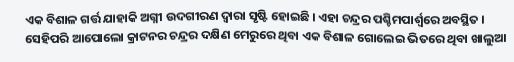ଏକ ବିଶାଳ ଗର୍ତ୍ତ ଯାହାକି ଅଗ୍ନୀ ଉଦଗୀରଣ ଦ୍ୱାରା ସୃଷ୍ଟି ହୋଇଛି । ଏହା ଚନ୍ଦ୍ରର ପଶ୍ଚିମପାର୍ଶ୍ୱରେ ଅବସ୍ଥିତ । ସେହିପରି ଆପୋଲୋ କ୍ରାଟନର ଚନ୍ଦ୍ରର ଦକ୍ଷିଣ ମେରୁରେ ଥିବା ଏକ ବିଶାଳ ଗୋଲେଇ ଭିତରେ ଥିବା ଖାଲୁଆ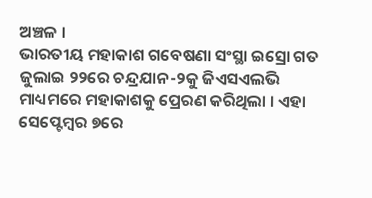ଅଞ୍ଚଳ ।
ଭାରତୀୟ ମହାକାଶ ଗବେଷଣା ସଂସ୍ଥା ଇସ୍ରୋ ଗତ ଜୁଲାଇ ୨୨ରେ ଚନ୍ଦ୍ରଯାନ-୨କୁ ଜିଏସଏଲଭି ମାଧ୍ୟମରେ ମହାକାଶକୁ ପ୍ରେରଣ କରିଥିଲା । ଏହା ସେପ୍ଟେମ୍ବର ୭ରେ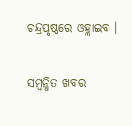ଚନ୍ଦ୍ରପୃଷ୍ଠରେ ଓହ୍ଲାଇବ ।

ସମ୍ବନ୍ଧିତ ଖବର